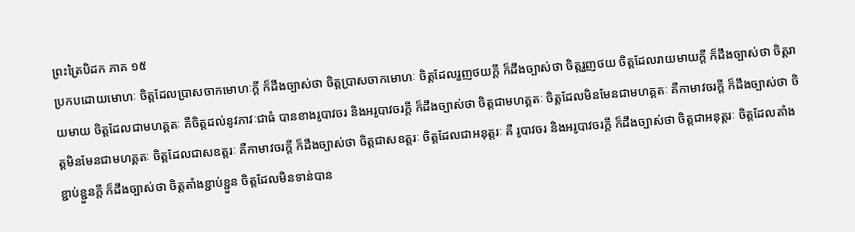ព្រះត្រៃបិដក ភាគ ១៥
ប្រកបដោយមោហៈ ចិត្តដែលប្រាសចាកមោហៈក្តី ក៏ដឹងច្បាស់ថា ចិត្តប្រាសចាកមោហៈ ចិត្តដែលរួញថយក្តី ក៏ដឹងច្បាស់ថា ចិត្តរួញថយ ចិត្តដែលរាយមាយក្តី ក៏ដឹងច្បាស់ថា ចិត្តរាយមាយ ចិត្តដែលជាមហគ្គតៈ គឺចិត្តដល់នូវភាវៈជាធំ បានខាងរូបាវចរ និងអរូបាវចរក្តី ក៏ដឹងច្បាស់ថា ចិត្តជាមហគ្គតៈ ចិត្តដែលមិនមែនជាមហគ្គតៈ គឺកាមាវចរក្តី ក៏ដឹងច្បាស់ថា ចិត្តមិនមែនជាមហគ្គតៈ ចិត្តដែលជាសឧត្តរៈ គឺកាមាវចរក្តី ក៏ដឹងច្បាស់ថា ចិត្តជាសឧត្តរៈ ចិត្តដែលជាអនុត្តរៈ គឺ រូបាវចរ និងអរូបាវចរក្តី ក៏ដឹងច្បាស់ថា ចិត្តជាអនុត្តរៈ ចិត្តដែលតាំងខ្ជាប់ខ្ជួនក្តី ក៏ដឹងច្បាស់ថា ចិត្តតាំងខ្ជាប់ខ្ជួន ចិត្តដែលមិនទាន់បាន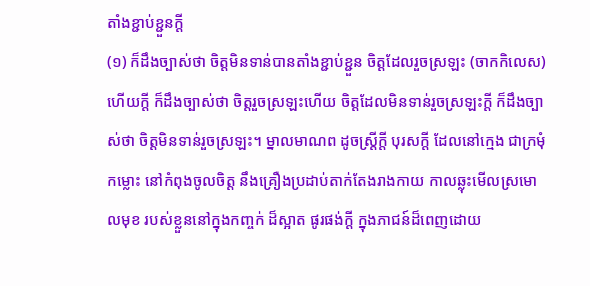តាំងខ្ជាប់ខ្ជួនក្តី
(១) ក៏ដឹងច្បាស់ថា ចិត្តមិនទាន់បានតាំងខ្ជាប់ខ្ជួន ចិត្តដែលរួចស្រឡះ (ចាកកិលេស) ហើយក្តី ក៏ដឹងច្បាស់ថា ចិត្តរួចស្រឡះហើយ ចិត្តដែលមិនទាន់រួចស្រឡះក្តី ក៏ដឹងច្បាស់ថា ចិត្តមិនទាន់រួចស្រឡះ។ ម្នាលមាណព ដូចស្ត្រីក្តី បុរសក្តី ដែលនៅក្មេង ជាក្រមុំ កម្លោះ នៅកំពុងចូលចិត្ត នឹងគ្រឿងប្រដាប់តាក់តែងរាងកាយ កាលឆ្លុះមើលស្រមោលមុខ របស់ខ្លួននៅក្នុងកញ្ចក់ ដ៏ស្អាត ផូរផង់ក្តី ក្នុងភាជន៍ដ៏ពេញដោយ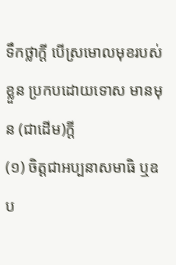ទឹកថ្លាក្តី បើស្រមោលមុខរបស់ខ្លួន ប្រកបដោយទោស មានមុន (ជាដើម)ក្តី
(១) ចិត្តជាអប្បនាសមាធិ ឬឧប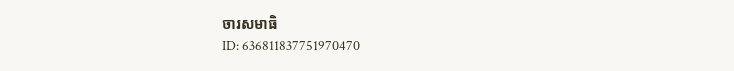ចារសមាធិ
ID: 636811837751970470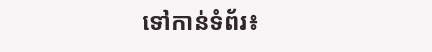ទៅកាន់ទំព័រ៖